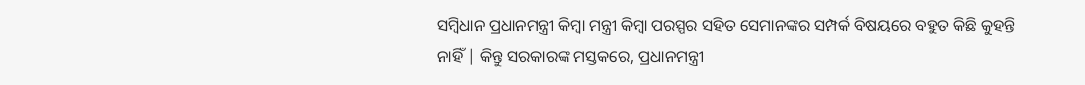ସମ୍ବିଧାନ ପ୍ରଧାନମନ୍ତ୍ରୀ କିମ୍ବା ମନ୍ତ୍ରୀ କିମ୍ବା ପରସ୍ପର ସହିତ ସେମାନଙ୍କର ସମ୍ପର୍କ ବିଷୟରେ ବହୁତ କିଛି କୁହନ୍ତି ନାହିଁ | କିନ୍ତୁ ସରକାରଙ୍କ ମସ୍ତକରେ, ପ୍ରଧାନମନ୍ତ୍ରୀ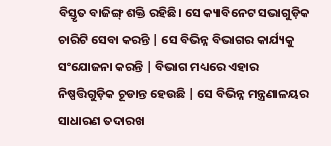ବିସ୍ତୃତ ବାଜିଙ୍ଗ୍ ଶକ୍ତି ରହିଛି। ସେ କ୍ୟାବିନେଟ ସଭାଗୁଡ଼ିକ ଚାରିଟି ସେବା କରନ୍ତି | ସେ ବିଭିନ୍ନ ବିଭାଗର କାର୍ଯ୍ୟକୁ ସଂଯୋଜନା କରନ୍ତି | ବିଭାଗ ମଧ୍ୟରେ ଏହାର ନିଷ୍ପତ୍ତିଗୁଡ଼ିକ ଚୂଡାନ୍ତ ହେଉଛି | ସେ ବିଭିନ୍ନ ମନ୍ତ୍ରଣାଳୟର ସାଧାରଣ ତଦାରଖ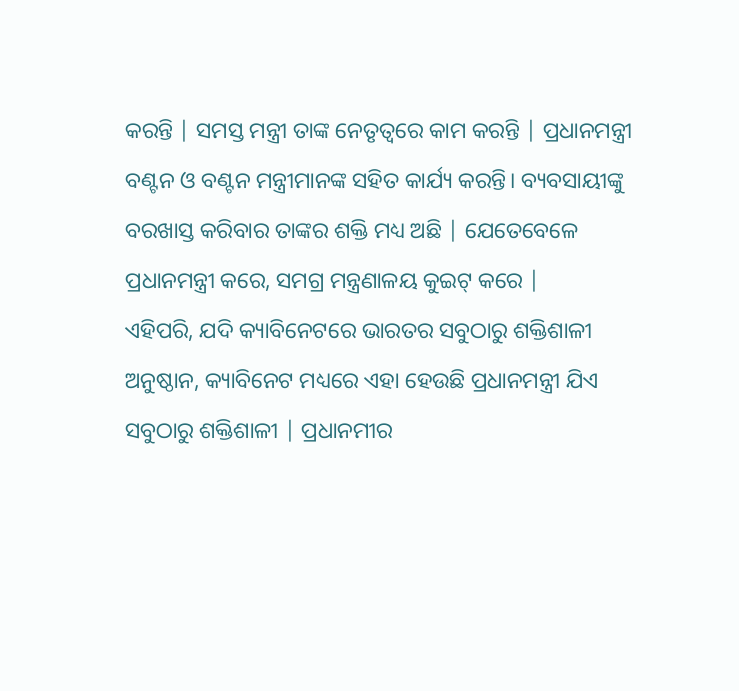କରନ୍ତି | ସମସ୍ତ ମନ୍ତ୍ରୀ ତାଙ୍କ ନେତୃତ୍ୱରେ କାମ କରନ୍ତି | ପ୍ରଧାନମନ୍ତ୍ରୀ ବଣ୍ଟନ ଓ ବଣ୍ଟନ ମନ୍ତ୍ରୀମାନଙ୍କ ସହିତ କାର୍ଯ୍ୟ କରନ୍ତି। ବ୍ୟବସାୟୀଙ୍କୁ ବରଖାସ୍ତ କରିବାର ତାଙ୍କର ଶକ୍ତି ମଧ୍ୟ ଅଛି | ଯେତେବେଳେ ପ୍ରଧାନମନ୍ତ୍ରୀ କରେ, ସମଗ୍ର ମନ୍ତ୍ରଣାଳୟ କୁଇଟ୍ କରେ |
ଏହିପରି, ଯଦି କ୍ୟାବିନେଟରେ ଭାରତର ସବୁଠାରୁ ଶକ୍ତିଶାଳୀ ଅନୁଷ୍ଠାନ, କ୍ୟାବିନେଟ ମଧ୍ୟରେ ଏହା ହେଉଛି ପ୍ରଧାନମନ୍ତ୍ରୀ ଯିଏ ସବୁଠାରୁ ଶକ୍ତିଶାଳୀ | ପ୍ରଧାନମୀର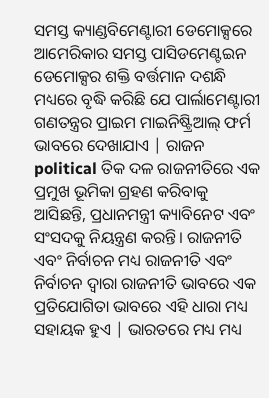ସମସ୍ତ କ୍ୟାଣ୍ଡବିମେଣ୍ଟାରୀ ଡେମୋକ୍ସରେ ଆମେରିକାର ସମସ୍ତ ପାସିଡମେଣ୍ଟଇନ ଡେମୋକ୍ସର ଶକ୍ତି ବର୍ତ୍ତମାନ ଦଶନ୍ଧି ମଧ୍ୟରେ ବୃଦ୍ଧି କରିଛି ଯେ ପାର୍ଲାମେଣ୍ଟାରୀ ଗଣତନ୍ତ୍ରର ପ୍ରାଇମ ମାଇନିଷ୍ଟ୍ରିଆଲ୍ ଫର୍ମ ଭାବରେ ଦେଖାଯାଏ | ରାଜନ political ତିକ ଦଳ ରାଜନୀତିରେ ଏକ ପ୍ରମୁଖ ଭୂମିକା ଗ୍ରହଣ କରିବାକୁ ଆସିଛନ୍ତି, ପ୍ରଧାନମନ୍ତ୍ରୀ କ୍ୟାବିନେଟ ଏବଂ ସଂସଦକୁ ନିୟନ୍ତ୍ରଣ କରନ୍ତି। ରାଜନୀତି ଏବଂ ନିର୍ବାଚନ ମଧ୍ୟ ରାଜନୀତି ଏବଂ ନିର୍ବାଚନ ଦ୍ୱାରା ରାଜନୀତି ଭାବରେ ଏକ ପ୍ରତିଯୋଗିତା ଭାବରେ ଏହି ଧାରା ମଧ୍ୟ ସହାୟକ ହୁଏ | ଭାରତରେ ମଧ୍ୟ ମଧ୍ୟ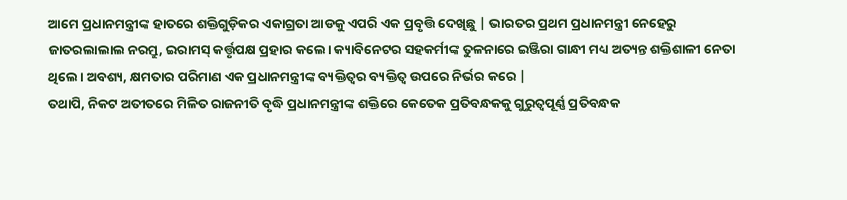ଆମେ ପ୍ରଧାନମନ୍ତ୍ରୀଙ୍କ ହାତରେ ଶକ୍ତିଗୁଡ଼ିକର ଏକାଗ୍ରତା ଆଡକୁ ଏପରି ଏକ ପ୍ରବୃତ୍ତି ଦେଖିଛୁ | ଭାରତର ପ୍ରଥମ ପ୍ରଧାନମନ୍ତ୍ରୀ ନେହେରୁ ଜାତରଲାଲାଲ ନରମ୍ରୁ, ଇରାମସ୍ କର୍ତ୍ତୃପକ୍ଷ ପ୍ରହାର କଲେ। କ୍ୟାବିନେଟର ସହକର୍ମୀଙ୍କ ତୁଳନାରେ ଇଞ୍ଜିରା ଗାନ୍ଧୀ ମଧ୍ୟ ଅତ୍ୟନ୍ତ ଶକ୍ତିଶାଳୀ ନେତା ଥିଲେ। ଅବଶ୍ୟ, କ୍ଷମତାର ପରିମାଣ ଏକ ପ୍ରଧାନମନ୍ତ୍ରୀଙ୍କ ବ୍ୟକ୍ତିତ୍ୱର ବ୍ୟକ୍ତିତ୍ୱ ଉପରେ ନିର୍ଭର କରେ |
ତଥାପି, ନିକଟ ଅତୀତରେ ମିଳିତ ରାଜନୀତି ବୃଦ୍ଧି ପ୍ରଧାନମନ୍ତ୍ରୀଙ୍କ ଶକ୍ତିରେ କେତେକ ପ୍ରତିବନ୍ଧକକୁ ଗୁରୁତ୍ୱପୂର୍ଣ୍ଣ ପ୍ରତିବନ୍ଧକ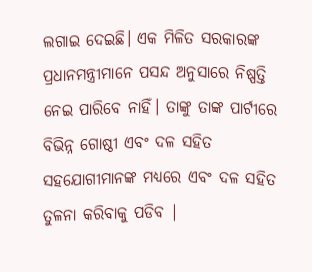ଲଗାଇ ଦେଇଛି। ଏକ ମିଳିତ ସରକାରଙ୍କ ପ୍ରଧାନମନ୍ତ୍ରୀମାନେ ପସନ୍ଦ ଅନୁସାରେ ନିଷ୍ପତ୍ତି ନେଇ ପାରିବେ ନାହିଁ। ତାଙ୍କୁ ତାଙ୍କ ପାର୍ଟୀରେ ବିଭିନ୍ନ ଗୋଷ୍ଠୀ ଏବଂ ଦଳ ସହିତ ସହଯୋଗୀମାନଙ୍କ ମଧ୍ୟରେ ଏବଂ ଦଳ ସହିତ ତୁଳନା କରିବାକୁ ପଡିବ |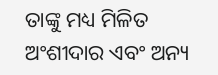ତାଙ୍କୁ ମଧ୍ୟ ମିଳିତ ଅଂଶୀଦାର ଏବଂ ଅନ୍ୟ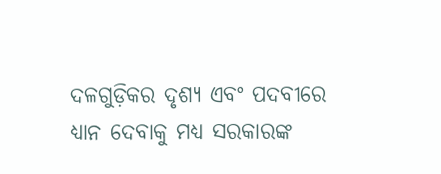ଦଳଗୁଡ଼ିକର ଦୃଶ୍ୟ ଏବଂ ପଦବୀରେ ଧ୍ୟାନ ଦେବାକୁ ମଧ୍ୟ ସରକାରଙ୍କ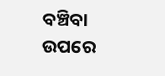ବଞ୍ଚିବା ଉପରେ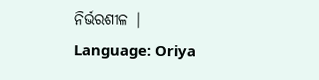ନିର୍ଭରଶୀଳ |
Language: Oriya